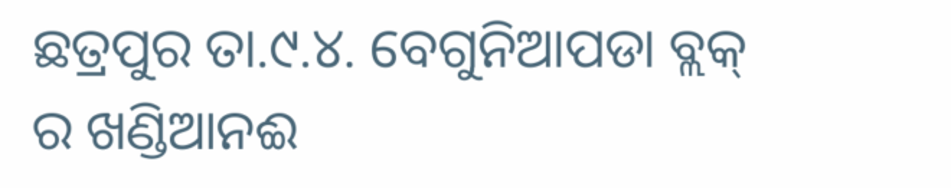ଛତ୍ରପୁର ତା.୯.୪. ବେଗୁନିଆପଡା ବ୍ଲକ୍ ର ଖଣ୍ଡିଆନଈ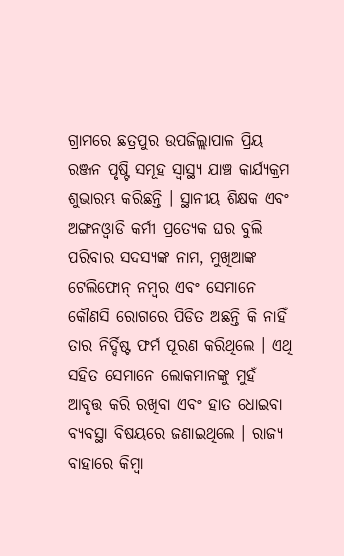ଗ୍ରାମରେ ଛତ୍ରପୁର ଉପଜିଲ୍ଲାପାଳ ପ୍ରିୟ ରଞ୍ଜନ ପୃଷ୍ଟି ସମୂହ ସ୍ବାସ୍ଥ୍ୟ ଯାଞ୍ଚ କାର୍ଯ୍ୟକ୍ରମ ଶୁଭାରମ୍ଭ କରିଛନ୍ତି । ସ୍ଥାନୀୟ ଶିକ୍ଷକ ଏବଂ ଅଙ୍ଗନଓ୍ବାଡି କର୍ମୀ ପ୍ରତ୍ୟେକ ଘର ବୁଲି ପରିବାର ସଦସ୍ୟଙ୍କ ନାମ, ମୁଖିଆଙ୍କ ଟେଲିଫୋନ୍ ନମ୍ବର ଏବଂ ସେମାନେ କୌଣସି ରୋଗରେ ପିଡିତ ଅଛନ୍ତି କି ନାହିଁ ତାର ନିର୍ଦ୍ଦିଷ୍ଟ ଫର୍ମ ପୂରଣ କରିଥିଲେ । ଏଥି ସହିତ ସେମାନେ ଲୋକମାନଙ୍କୁ ମୁହଁ ଆବୃତ୍ତ କରି ରଖିବା ଏବଂ ହାତ ଧୋଇବା ବ୍ୟବସ୍ଥା ବିଷୟରେ ଜଣାଇଥିଲେ । ରାଜ୍ୟ ବାହାରେ କିମ୍ବା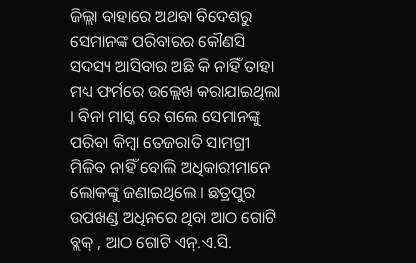ଜିଲ୍ଲା ବାହାରେ ଅଥବା ବିଦେଶରୁ ସେମାନଙ୍କ ପରିବାରର କୌଣସି ସଦସ୍ୟ ଆସିବାର ଅଛି କି ନାହିଁ ତାହା ମଧ୍ୟ ଫର୍ମରେ ଉଲ୍ଲେଖ କରାଯାଇଥିଲା । ବିନା ମାସ୍କ ରେ ଗଲେ ସେମାନଙ୍କୁ ପରିବା କିମ୍ବା ତେଜରାତି ସାମଗ୍ରୀ ମିଳିବ ନାହିଁ ବୋଲି ଅଧିକାରୀମାନେ ଲୋକଙ୍କୁ ଜଣାଇଥିଲେ । ଛତ୍ରପୁର ଉପଖଣ୍ଡ ଅଧିନରେ ଥିବା ଆଠ ଗୋଟି ବ୍ଲକ୍ , ଆଠ ଗୋଟି ଏନ୍.ଏ.ସି.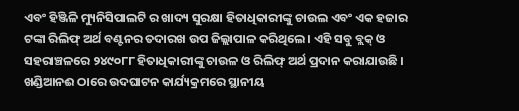ଏବଂ ହିଞ୍ଜିଳି ମ୍ୟୁନିସିପାଲଟି ର ଖାଦ୍ୟ ସୁରକ୍ଷା ହିତାଧିକାରୀଙ୍କୁ ଚାଉଲ ଏବଂ ଏକ ହଜାର ଟଙ୍କା ରିଲିଫ୍ ଅର୍ଥ ବଣ୍ଟନର ତଦାରଖ ଉପ ଜିଲ୍ଲାପାଳ କରିଥିଲେ । ଏହି ସବୁ ବ୍ଲକ୍ ଓ ସହରାଞ୍ଚଳରେ ୨୪୯୦୮୮ ହିତାଧିକାରୀଙ୍କୁ ଚାଉଳ ଓ ରିଲିଫ୍ ଅର୍ଥ ପ୍ରଦାନ କରାଯାଉଛି । ଖଣ୍ଡିଆନଈ ଠାରେ ଉଦଘାଟନ କାର୍ଯ୍ୟକ୍ରମରେ ସ୍ଥାନୀୟ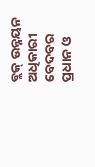ବ୍ଲକ୍ ଉନ୍ନୟନ ଅଧିକାରୀ ବେଦବର ପ୍ରଧାନ ଓ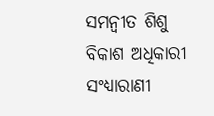ସମନ୍ବୀତ ଶିଶୁ ବିକାଶ ଅଧିକାରୀ ସଂଧ୍ୟାରାଣୀ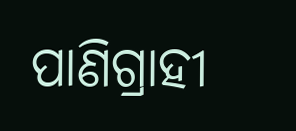ପାଣିଗ୍ରାହୀ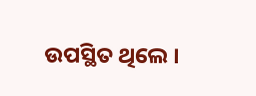ଉପସ୍ଥିତ ଥିଲେ ।